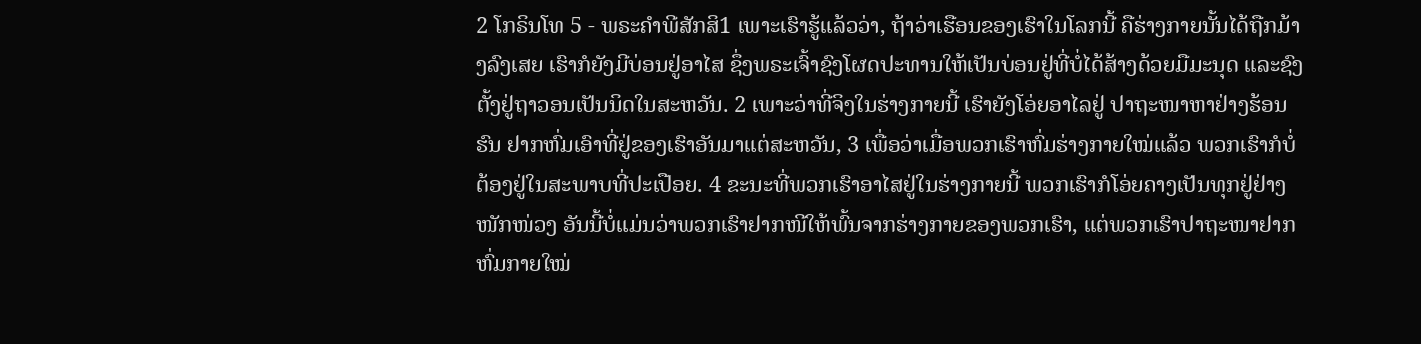2 ໂກຣິນໂທ 5 - ພຣະຄຳພີສັກສິ1 ເພາະເຮົາຮູ້ແລ້ວວ່າ, ຖ້າວ່າເຮືອນຂອງເຮົາໃນໂລກນີ້ ຄືຮ່າງກາຍນັ້ນໄດ້ຖືກມ້າງລົງເສຍ ເຮົາກໍຍັງມີບ່ອນຢູ່ອາໄສ ຊຶ່ງພຣະເຈົ້າຊົງໂຜດປະທານໃຫ້ເປັນບ່ອນຢູ່ທີ່ບໍ່ໄດ້ສ້າງດ້ວຍມືມະນຸດ ແລະຊົງຕັ້ງຢູ່ຖາວອນເປັນນິດໃນສະຫວັນ. 2 ເພາະວ່າທີ່ຈິງໃນຮ່າງກາຍນີ້ ເຮົາຍັງໂອ່ຍອາໄລຢູ່ ປາຖະໜາຫາຢ່າງຮ້ອນຮົນ ຢາກຫົ່ມເອົາທີ່ຢູ່ຂອງເຮົາອັນມາແຕ່ສະຫວັນ, 3 ເພື່ອວ່າເມື່ອພວກເຮົາຫົ່ມຮ່າງກາຍໃໝ່ແລ້ວ ພວກເຮົາກໍບໍ່ຕ້ອງຢູ່ໃນສະພາບທີ່ປະເປືອຍ. 4 ຂະນະທີ່ພວກເຮົາອາໄສຢູ່ໃນຮ່າງກາຍນີ້ ພວກເຮົາກໍໂອ່ຍຄາງເປັນທຸກຢູ່ຢ່າງໜັກໜ່ວງ ອັນນີ້ບໍ່ແມ່ນວ່າພວກເຮົາຢາກໜີໃຫ້ພົ້ນຈາກຮ່າງກາຍຂອງພວກເຮົາ, ແຕ່ພວກເຮົາປາຖະໜາຢາກຫົ່ມກາຍໃໝ່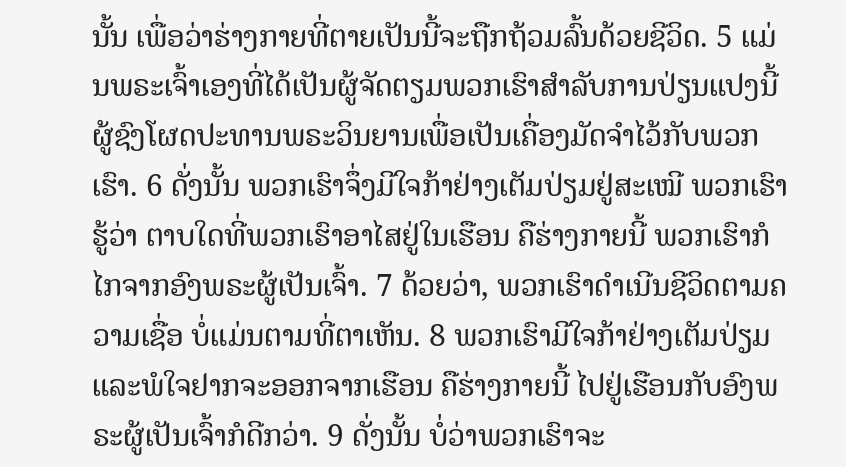ນັ້ນ ເພື່ອວ່າຮ່າງກາຍທີ່ຕາຍເປັນນີ້ຈະຖືກຖ້ວມລົ້ນດ້ວຍຊີວິດ. 5 ແມ່ນພຣະເຈົ້າເອງທີ່ໄດ້ເປັນຜູ້ຈັດຕຽມພວກເຮົາສຳລັບການປ່ຽນແປງນີ້ ຜູ້ຊົງໂຜດປະທານພຣະວິນຍານເພື່ອເປັນເຄື່ອງມັດຈຳໄວ້ກັບພວກເຮົາ. 6 ດັ່ງນັ້ນ ພວກເຮົາຈຶ່ງມີໃຈກ້າຢ່າງເຕັມປ່ຽມຢູ່ສະເໝີ ພວກເຮົາຮູ້ວ່າ ຕາບໃດທີ່ພວກເຮົາອາໄສຢູ່ໃນເຮືອນ ຄືຮ່າງກາຍນີ້ ພວກເຮົາກໍໄກຈາກອົງພຣະຜູ້ເປັນເຈົ້າ. 7 ດ້ວຍວ່າ, ພວກເຮົາດຳເນີນຊີວິດຕາມຄວາມເຊື່ອ ບໍ່ແມ່ນຕາມທີ່ຕາເຫັນ. 8 ພວກເຮົາມີໃຈກ້າຢ່າງເຕັມປ່ຽມ ແລະພໍໃຈຢາກຈະອອກຈາກເຮືອນ ຄືຮ່າງກາຍນີ້ ໄປຢູ່ເຮືອນກັບອົງພຣະຜູ້ເປັນເຈົ້າກໍດີກວ່າ. 9 ດັ່ງນັ້ນ ບໍ່ວ່າພວກເຮົາຈະ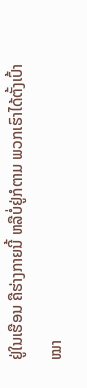ຢູ່ໃນເຮືອນ ຄືຮ່າງກາຍນີ້ ຫລືບໍ່ຢູ່ກໍຕາມ ພວກເຮົາໄດ້ຕັ້ງເປົ້າໝາ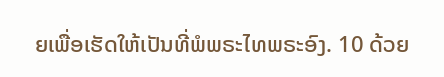ຍເພື່ອເຮັດໃຫ້ເປັນທີ່ພໍພຣະໄທພຣະອົງ. 10 ດ້ວຍ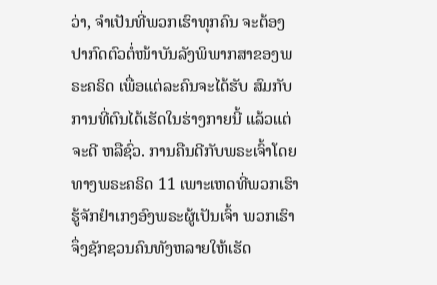ວ່າ, ຈຳເປັນທີ່ພວກເຮົາທຸກຄົນ ຈະຕ້ອງປາກົດຕົວຕໍ່ໜ້າບັນລັງພິພາກສາຂອງພຣະຄຣິດ ເພື່ອແຕ່ລະຄົນຈະໄດ້ຮັບ ສົມກັບການທີ່ຕົນໄດ້ເຮັດໃນຮ່າງກາຍນີ້ ແລ້ວແຕ່ຈະດີ ຫລືຊົ່ວ. ການຄືນດີກັບພຣະເຈົ້າໂດຍທາງພຣະຄຣິດ 11 ເພາະເຫດທີ່ພວກເຮົາຮູ້ຈັກຢຳເກງອົງພຣະຜູ້ເປັນເຈົ້າ ພວກເຮົາຈຶ່ງຊັກຊວນຄົນທັງຫລາຍໃຫ້ເຮັດ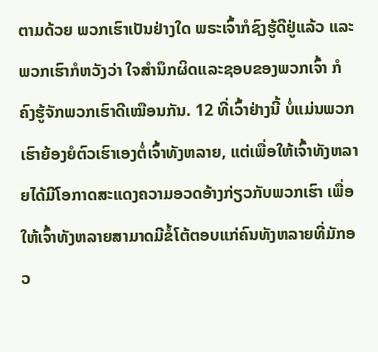ຕາມດ້ວຍ ພວກເຮົາເປັນຢ່າງໃດ ພຣະເຈົ້າກໍຊົງຮູ້ດີຢູ່ແລ້ວ ແລະພວກເຮົາກໍຫວັງວ່າ ໃຈສຳນຶກຜິດແລະຊອບຂອງພວກເຈົ້າ ກໍຄົງຮູ້ຈັກພວກເຮົາດີເໝືອນກັນ. 12 ທີ່ເວົ້າຢ່າງນີ້ ບໍ່ແມ່ນພວກເຮົາຍ້ອງຍໍຕົວເຮົາເອງຕໍ່ເຈົ້າທັງຫລາຍ, ແຕ່ເພື່ອໃຫ້ເຈົ້າທັງຫລາຍໄດ້ມີໂອກາດສະແດງຄວາມອວດອ້າງກ່ຽວກັບພວກເຮົາ ເພື່ອໃຫ້ເຈົ້າທັງຫລາຍສາມາດມີຂໍ້ໂຕ້ຕອບແກ່ຄົນທັງຫລາຍທີ່ມັກອວ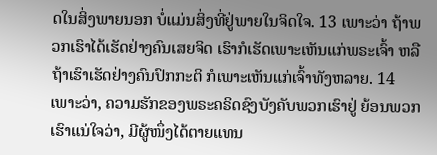ດໃນສິ່ງພາຍນອກ ບໍ່ແມ່ນສິ່ງທີ່ຢູ່ພາຍໃນຈິດໃຈ. 13 ເພາະວ່າ ຖ້າພວກເຮົາໄດ້ເຮັດຢ່າງຄົນເສຍຈິດ ເຮົາກໍເຮັດເພາະເຫັນແກ່ພຣະເຈົ້າ ຫລືຖ້າເຮົາເຮັດຢ່າງຄົນປົກກະຕິ ກໍເພາະເຫັນແກ່ເຈົ້າທັງຫລາຍ. 14 ເພາະວ່າ, ຄວາມຮັກຂອງພຣະຄຣິດຊົງບັງຄັບພວກເຮົາຢູ່ ຍ້ອນພວກເຮົາແນ່ໃຈວ່າ, ມີຜູ້ໜຶ່ງໄດ້ຕາຍແທນ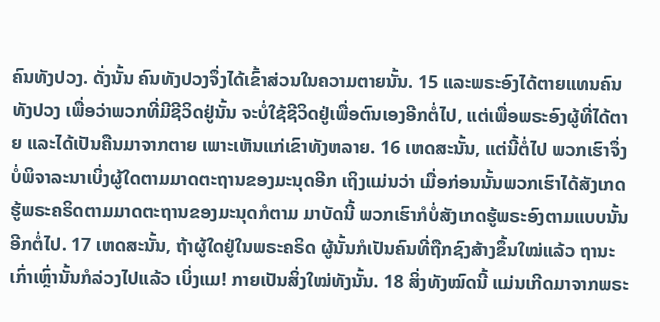ຄົນທັງປວງ. ດັ່ງນັ້ນ ຄົນທັງປວງຈຶ່ງໄດ້ເຂົ້າສ່ວນໃນຄວາມຕາຍນັ້ນ. 15 ແລະພຣະອົງໄດ້ຕາຍແທນຄົນທັງປວງ ເພື່ອວ່າພວກທີ່ມີຊີວິດຢູ່ນັ້ນ ຈະບໍ່ໃຊ້ຊີວິດຢູ່ເພື່ອຕົນເອງອີກຕໍ່ໄປ, ແຕ່ເພື່ອພຣະອົງຜູ້ທີ່ໄດ້ຕາຍ ແລະໄດ້ເປັນຄືນມາຈາກຕາຍ ເພາະເຫັນແກ່ເຂົາທັງຫລາຍ. 16 ເຫດສະນັ້ນ, ແຕ່ນີ້ຕໍ່ໄປ ພວກເຮົາຈຶ່ງບໍ່ພິຈາລະນາເບິ່ງຜູ້ໃດຕາມມາດຕະຖານຂອງມະນຸດອີກ ເຖິງແມ່ນວ່າ ເມື່ອກ່ອນນັ້ນພວກເຮົາໄດ້ສັງເກດຮູ້ພຣະຄຣິດຕາມມາດຕະຖານຂອງມະນຸດກໍຕາມ ມາບັດນີ້ ພວກເຮົາກໍບໍ່ສັງເກດຮູ້ພຣະອົງຕາມແບບນັ້ນອີກຕໍ່ໄປ. 17 ເຫດສະນັ້ນ, ຖ້າຜູ້ໃດຢູ່ໃນພຣະຄຣິດ ຜູ້ນັ້ນກໍເປັນຄົນທີ່ຖືກຊົງສ້າງຂຶ້ນໃໝ່ແລ້ວ ຖານະເກົ່າເຫຼົ່ານັ້ນກໍລ່ວງໄປແລ້ວ ເບິ່ງແມ! ກາຍເປັນສິ່ງໃໝ່ທັງນັ້ນ. 18 ສິ່ງທັງໝົດນີ້ ແມ່ນເກີດມາຈາກພຣະ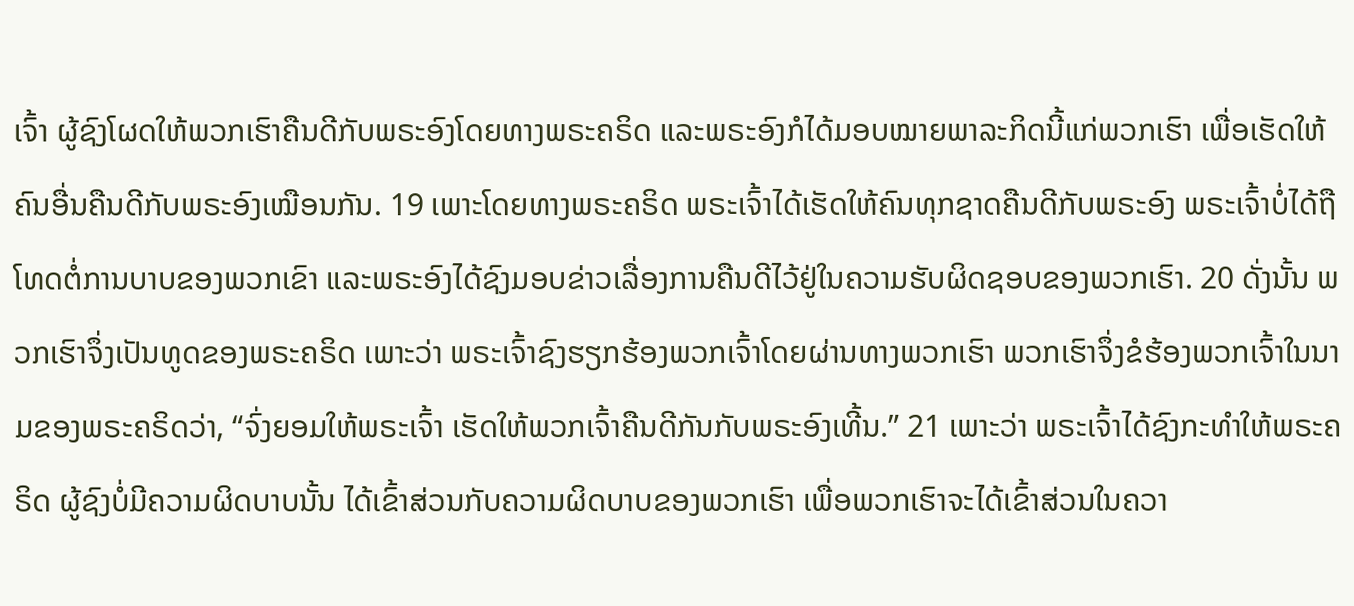ເຈົ້າ ຜູ້ຊົງໂຜດໃຫ້ພວກເຮົາຄືນດີກັບພຣະອົງໂດຍທາງພຣະຄຣິດ ແລະພຣະອົງກໍໄດ້ມອບໝາຍພາລະກິດນີ້ແກ່ພວກເຮົາ ເພື່ອເຮັດໃຫ້ຄົນອື່ນຄືນດີກັບພຣະອົງເໝືອນກັນ. 19 ເພາະໂດຍທາງພຣະຄຣິດ ພຣະເຈົ້າໄດ້ເຮັດໃຫ້ຄົນທຸກຊາດຄືນດີກັບພຣະອົງ ພຣະເຈົ້າບໍ່ໄດ້ຖືໂທດຕໍ່ການບາບຂອງພວກເຂົາ ແລະພຣະອົງໄດ້ຊົງມອບຂ່າວເລື່ອງການຄືນດີໄວ້ຢູ່ໃນຄວາມຮັບຜິດຊອບຂອງພວກເຮົາ. 20 ດັ່ງນັ້ນ ພວກເຮົາຈຶ່ງເປັນທູດຂອງພຣະຄຣິດ ເພາະວ່າ ພຣະເຈົ້າຊົງຮຽກຮ້ອງພວກເຈົ້າໂດຍຜ່ານທາງພວກເຮົາ ພວກເຮົາຈຶ່ງຂໍຮ້ອງພວກເຈົ້າໃນນາມຂອງພຣະຄຣິດວ່າ, “ຈົ່ງຍອມໃຫ້ພຣະເຈົ້າ ເຮັດໃຫ້ພວກເຈົ້າຄືນດີກັນກັບພຣະອົງເທີ້ນ.” 21 ເພາະວ່າ ພຣະເຈົ້າໄດ້ຊົງກະທຳໃຫ້ພຣະຄຣິດ ຜູ້ຊົງບໍ່ມີຄວາມຜິດບາບນັ້ນ ໄດ້ເຂົ້າສ່ວນກັບຄວາມຜິດບາບຂອງພວກເຮົາ ເພື່ອພວກເຮົາຈະໄດ້ເຂົ້າສ່ວນໃນຄວາ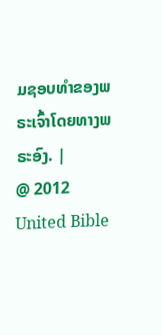ມຊອບທຳຂອງພຣະເຈົ້າໂດຍທາງພຣະອົງ. |
@ 2012 United Bible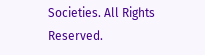Societies. All Rights Reserved.